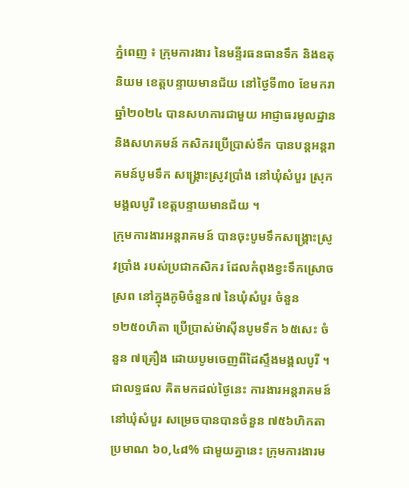ភ្នំពេញ ៖ ក្រុមការងារ នៃមន្ទីរធនធានទឹក និងឧតុនិយម ខេត្តបន្ទាយមានជ័យ នៅថ្ងៃទី៣០ ខែមករា ឆ្នាំ២០២៤ បានសហការជាមួយ អាជ្ញាធរមូលដ្ឋាន និងសហគមន៍ កសិករប្រើប្រាស់ទឹក បានបន្តអន្តរាគមន៍បូមទឹក សង្គ្រោះស្រូវប្រាំង នៅឃុំសំបួរ ស្រុកមង្គលបូរី ខេត្តបន្ទាយមានជ័យ ។
ក្រុមការងារអន្តរាគមន៍ បានចុះបូមទឹកសង្រ្គោះស្រូវប្រាំង របស់ប្រជាកសិករ ដែលកំពុងខ្វះទឹកស្រោចស្រព នៅក្នុងភូមិចំនួន៧ នៃឃុំសំបួរ ចំនួន ១២៥០ហិតា ប្រើប្រាស់ម៉ាស៊ីនបូមទឹក ៦៥សេះ ចំនួន ៧គ្រឿង ដោយបូមចេញពីដៃស្ទឹងមង្គលបូរី ។
ជាលទ្ធផល គិតមកដល់ថ្ងៃនេះ ការងារអន្តរាគមន៍នៅឃុំសំបួរ សម្រេចបានបានចំនួន ៧៥៦ហិកតា ប្រមាណ ៦០,៤៨% ជាមួយគ្នានេះ ក្រុមការងារម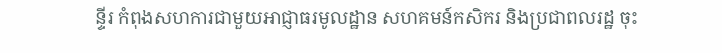ន្ទីរ កំពុងសហការជាមួយអាជ្ញាធរមូលដ្ឋាន សហគមន៍កសិករ និងប្រជាពលរដ្ឋ ចុះ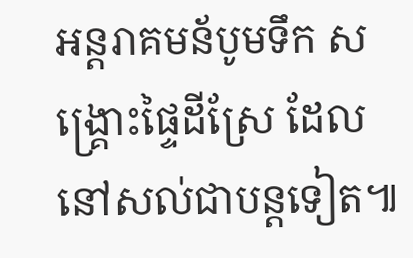អន្តរាគមន័បូមទឹក សង្រ្គោះផ្ទៃដីស្រែ ដែលនៅសល់ជាបន្តទៀត៕